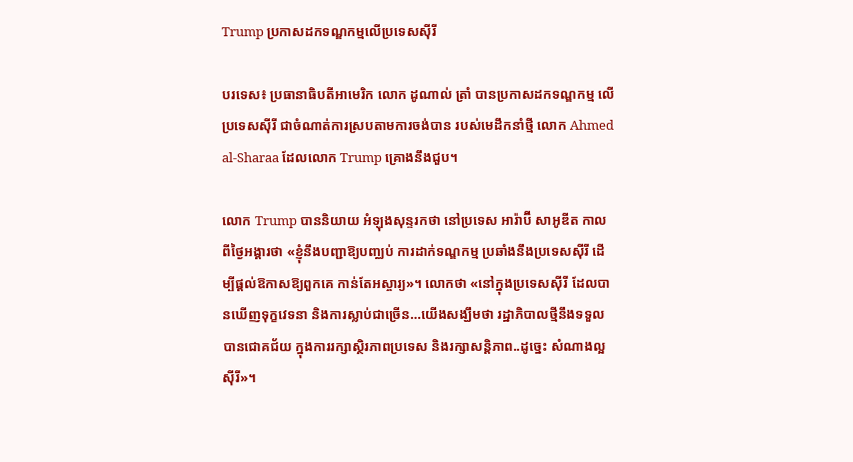Trump ប្រកាសដកទណ្ឌកម្មលើប្រទេសស៊ីរី

បរទេស៖ ប្រធានាធិបតីអាមេរិក លោក ដូណាល់ ត្រាំ បានប្រកាសដកទណ្ឌកម្ម លើប្រទេសស៊ីរី ជាចំណាត់ការស្របតាមការចង់បាន របស់មេដឹកនាំថ្មី លោក Ahmed al-Sharaa ដែលលោក Trump គ្រោងនឹងជួប។

លោក Trump បាននិយាយ អំឡុងសុន្ទរកថា នៅប្រទេស អារ៉ាប៊ី សាអូឌីត កាលពីថ្ងៃអង្គារថា «ខ្ញុំនឹងបញ្ជាឱ្យបញ្ឈប់ ការដាក់ទណ្ឌកម្ម ប្រឆាំងនឹងប្រទេសស៊ីរី ដើម្បីផ្តល់ឱកាសឱ្យពួកគេ កាន់តែអស្ចារ្យ»។ លោកថា «នៅក្នុងប្រទេសស៊ីរី ដែលបានឃើញទុក្ខវេទនា និងការស្លាប់ជាច្រើន…យើងសង្ឃឹមថា រដ្ឋាភិបាលថ្មីនឹងទទួលបានជោគជ័យ ក្នុងការរក្សាស្ថិរភាពប្រទេស និងរក្សាសន្តិភាព..ដូច្នេះ សំណាងល្អ ស៊ីរី»។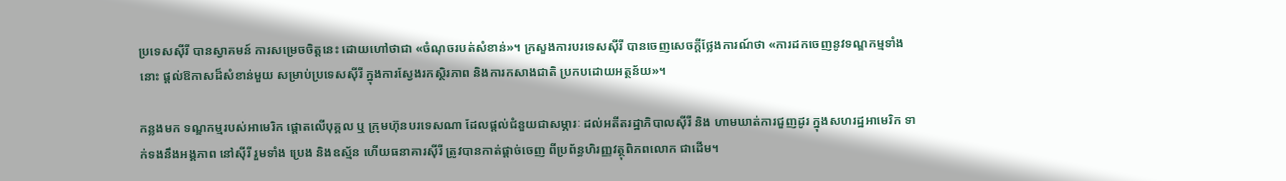ប្រទេសស៊ីរី បានស្វាគមន៍ ការសម្រេចចិត្តនេះ ដោយហៅថាជា «ចំណុចរបត់សំខាន់»។ ក្រសួងការបរទេសស៊ីរី បានចេញសេចក្តីថ្លែងការណ៍ថា «ការដកចេញនូវទណ្ឌកម្មទាំងនោះ ផ្តល់ឱកាសដ៏សំខាន់មួយ សម្រាប់ប្រទេសស៊ីរី ក្នុងការស្វែងរកស្ថិរភាព និងការកសាងជាតិ ប្រកបដោយអត្ថន័យ»។

កន្លងមក ទណ្ឌកម្មរបស់អាមេរិក ផ្តោតលើបុគ្គល ឬ ក្រុមហ៊ុនបរទេសណា ដែលផ្តល់ជំនួយជាសម្ភារៈ ដល់អតីតរដ្ឋាភិបាលស៊ីរី និង ហាមឃាត់ការជួញដូរ ក្នុងសហរដ្ឋអាមេរិក ទាក់ទងនឹងអង្គភាព នៅស៊ីរី រួមទាំង ប្រេង និងឧស្ម័ន ហើយធនាគារស៊ីរី ត្រូវបានកាត់ផ្តាច់ចេញ ពីប្រព័ន្ធហិរញ្ញវត្ថុពិភពលោក ជាដើម។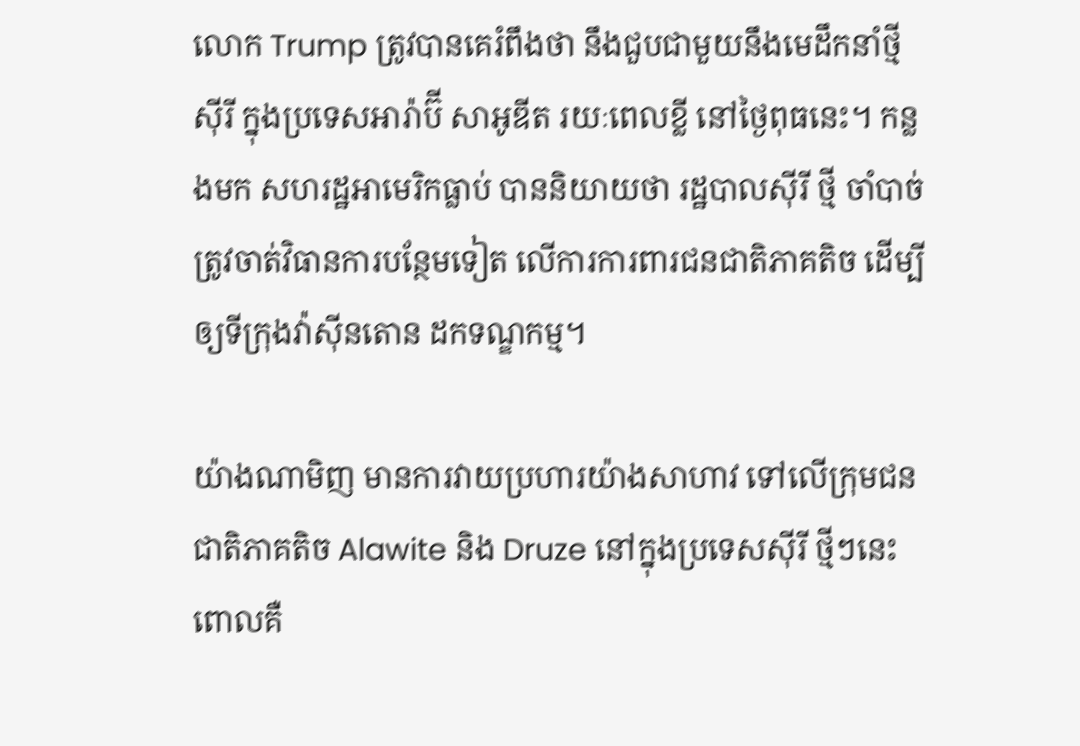លោក Trump ត្រូវបានគេរំពឹងថា នឹងជួបជាមួយនឹងមេដឹកនាំថ្មីស៊ីរី ក្នុងប្រទេសអារ៉ាប៊ី សាអូឌីត រយៈពេលខ្លី នៅថ្ងៃពុធនេះ។ កន្លងមក សហរដ្ឋអាមេរិកធ្លាប់ បាននិយាយថា រដ្ឋបាលស៊ីរី ថ្មី ចាំបាច់ត្រូវចាត់វិធានការបន្ថែមទៀត លើការការពារជនជាតិភាគតិច ដើម្បីឲ្យទីក្រុងវ៉ាស៊ីនតោន ដកទណ្ឌកម្ម។

យ៉ាងណាមិញ មានការវាយប្រហារយ៉ាងសាហាវ ទៅលើក្រុមជនជាតិភាគតិច Alawite និង Druze នៅក្នុងប្រទេសស៊ីរី ថ្មីៗនេះ ពោលគឺ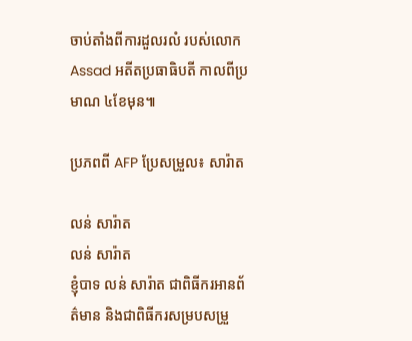ចាប់តាំងពីការដួលរលំ របស់លោក Assad អតីតប្រធាធិបតី កាលពីប្រមាណ ៤ខែមុន៕

ប្រភពពី AFP ប្រែសម្រួល៖ សារ៉ាត

លន់ សារ៉ាត
លន់ សារ៉ាត
ខ្ញុំបាទ លន់ សារ៉ាត ជាពិធីករអានព័ត៌មាន និងជាពិធីករសម្របសម្រួ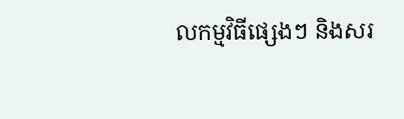លកម្មវិធីផ្សេងៗ និងសរ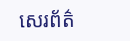សេរព័ត៌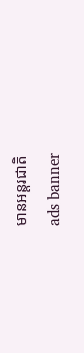មានអន្តរជាតិ
ads banner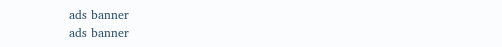ads banner
ads banner